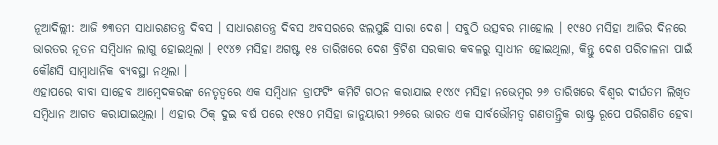ନୂଆଦିଲ୍ଲୀ: ଆଜି ୭୩ତମ ସାଧାରଣତନ୍ତ୍ର ଦିବସ । ସାଧାରଣତନ୍ତ୍ର ଦିବସ ଅବସରରେ ଝଲସୁଛି ସାରା ଦେଶ । ସବୁଠି ଉତ୍ସବର ମାହୋଲ । ୧୯୫୦ ମସିହା ଆଜିର ଦିନରେ ଭାରତର ନୂତନ ସମ୍ବିଧାନ ଲାଗୁ ହୋଇଥିଲା । ୧୯୪୭ ମସିହା ଅଗଷ୍ଟ ୧୫ ତାରିଖରେ ଦେଶ ବ୍ରିଟିଶ ସରକାର କବଳରୁ ସ୍ବାଧୀନ ହୋଇଥିଲା, କିନ୍ତୁ ଦେଶ ପରିଚାଳନା ପାଇଁ କୌଣସି ସାମ୍ବାଧାନିକ ବ୍ୟବସ୍ଥା ନଥିଲା ।
ଏହାପରେ ବାବା ସାହେବ ଆମ୍ବେଦକରଙ୍କ ନେତୃତ୍ବରେ ଏକ ସମ୍ବିଧାନ ଡ୍ରାଫଟିଂ କମିଟି ଗଠନ କରାଯାଇ ୧୯୪୯ ମସିହା ନଭେମ୍ବର ୨୬ ତାରିଖରେ ବିଶ୍ବର ଦୀର୍ଘତମ ଲିଖିତ ସମ୍ବିଧାନ ଆଗତ କରାଯାଇଥିଲା । ଏହାର ଠିକ୍ ଦୁଇ ବର୍ଷ ପରେ ୧୯୫୦ ମସିହା ଜାନୁୟାରୀ ୨୬ରେ ଭାରତ ଏକ ସାର୍ବଭୌମତ୍ବ ଗଣତାନ୍ତ୍ରିକ ରାଷ୍ଟ୍ର ରୂପେ ପରିଗଣିତ ହେବା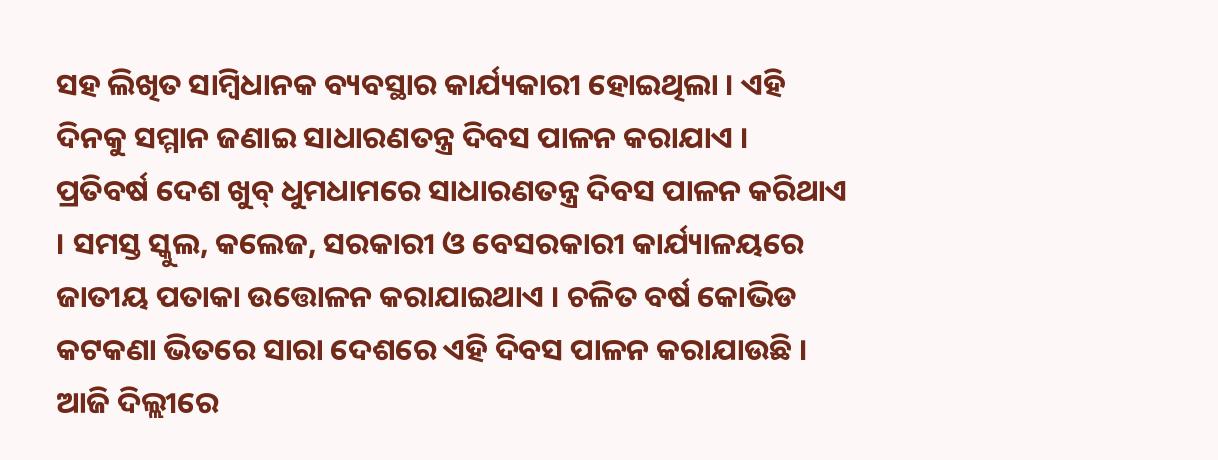ସହ ଲିଖିତ ସାମ୍ବିଧାନକ ବ୍ୟବସ୍ଥାର କାର୍ଯ୍ୟକାରୀ ହୋଇଥିଲା । ଏହି ଦିନକୁ ସମ୍ମାନ ଜଣାଇ ସାଧାରଣତନ୍ତ୍ର ଦିବସ ପାଳନ କରାଯାଏ ।
ପ୍ରତିବର୍ଷ ଦେଶ ଖୁବ୍ ଧୁମଧାମରେ ସାଧାରଣତନ୍ତ୍ର ଦିବସ ପାଳନ କରିଥାଏ । ସମସ୍ତ ସ୍କୁଲ, କଲେଜ, ସରକାରୀ ଓ ବେସରକାରୀ କାର୍ଯ୍ୟାଳୟରେ ଜାତୀୟ ପତାକା ଉତ୍ତୋଳନ କରାଯାଇଥାଏ । ଚଳିତ ବର୍ଷ କୋଭିଡ କଟକଣା ଭିତରେ ସାରା ଦେଶରେ ଏହି ଦିବସ ପାଳନ କରାଯାଉଛି ।
ଆଜି ଦିଲ୍ଲୀରେ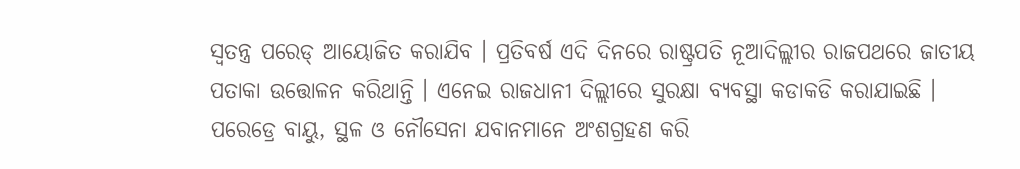ସ୍ବତନ୍ତ୍ର ପରେଡ୍ ଆୟୋଜିତ କରାଯିବ । ପ୍ରତିବର୍ଷ ଏଦି ଦିନରେ ରାଷ୍ଟ୍ରପତି ନୂଆଦିଲ୍ଲୀର ରାଜପଥରେ ଜାତୀୟ ପତାକା ଉତ୍ତୋଳନ କରିଥାନ୍ତି । ଏନେଇ ରାଜଧାନୀ ଦିଲ୍ଲୀରେ ସୁରକ୍ଷା ବ୍ୟବସ୍ଥା କଡାକଡି କରାଯାଇଛି । ପରେଡ୍ରେ ବାୟୁ, ସ୍ଥଳ ଓ ନୌସେନା ଯବାନମାନେ ଅଂଶଗ୍ରହଣ କରି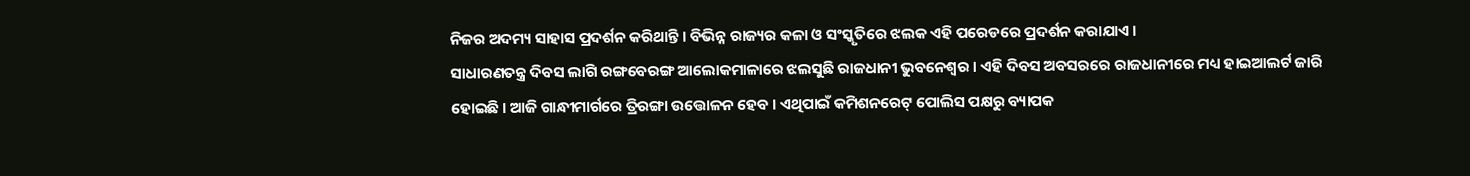ନିଜର ଅଦମ୍ୟ ସାହାସ ପ୍ରଦର୍ଶନ କରିଥାନ୍ତି । ବିଭିନ୍ନ ରାଜ୍ୟର କଳା ଓ ସଂସ୍କୃତିରେ ଝଲକ ଏହି ପରେଡରେ ପ୍ରଦର୍ଶନ କରାଯାଏ ।
ସାଧାରଣତନ୍ତ୍ର ଦିବସ ଲାଗି ରଙ୍ଗବେରଙ୍ଗ ଆଲୋକମାଳାରେ ଝଲସୁଛି ରାଜଧାନୀ ଭୁବନେଶ୍ବର । ଏହି ଦିବସ ଅବସରରେ ରାଜଧାନୀରେ ମଧ୍ୟ ହାଇଆଲର୍ଟ ଜାରି ହୋଇଛି । ଆଜି ଗାନ୍ଧୀମାର୍ଗରେ ତ୍ରିରଙ୍ଗା ଉତ୍ତୋଳନ ହେବ । ଏଥିପାଇଁ କମିଶନରେଟ୍ ପୋଲିସ ପକ୍ଷରୁ ବ୍ୟାପକ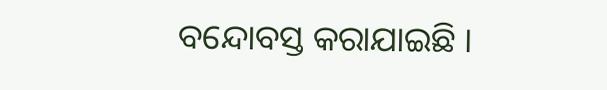ବନ୍ଦୋବସ୍ତ କରାଯାଇଛି ।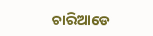ଚାରିଆଡେ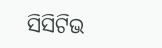ସିସିଟିଭ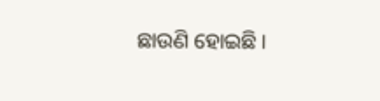ଛାଉଣି ହୋଇଛି ।